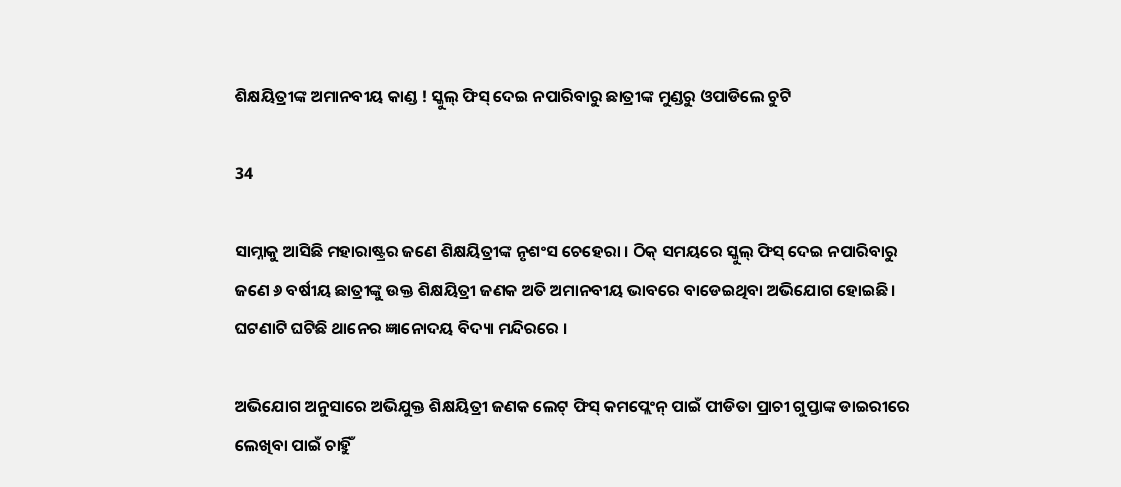ଶିକ୍ଷୟିତ୍ରୀଙ୍କ ଅମାନବୀୟ କାଣ୍ଡ ! ସ୍କୁଲ୍ ଫିସ୍ ଦେଇ ନପାରିବାରୁ ଛାତ୍ରୀଙ୍କ ମୁଣ୍ଡରୁ ଓପାଡିଲେ ଚୁଟି

34

ସାମ୍ନାକୁ ଆସିଛି ମହାରାଷ୍ଟ୍ରର ଜଣେ ଶିକ୍ଷୟିତ୍ରୀଙ୍କ ନୃଶଂସ ଚେହେରା । ଠିକ୍ ସମୟରେ ସ୍କୁଲ୍ ଫିସ୍ ଦେଇ ନପାରିବାରୁ ଜଣେ ୬ ବର୍ଷୀୟ ଛାତ୍ରୀଙ୍କୁ ଉକ୍ତ ଶିକ୍ଷୟିତ୍ରୀ ଜଣକ ଅତି ଅମାନବୀୟ ଭାବରେ ବାଡେଇଥିବା ଅଭିଯୋଗ ହୋଇଛି । ଘଟଣାଟି ଘଟିଛି ଥାନେର ଜ୍ଞାନୋଦୟ ବିଦ୍ୟା ମନ୍ଦିରରେ ।

ଅଭିଯୋଗ ଅନୁସାରେ ଅଭିଯୁକ୍ତ ଶିକ୍ଷୟିତ୍ରୀ ଜଣକ ଲେଟ୍ ଫିସ୍ କମପ୍ଲେଂନ୍ ପାଇଁ ପୀଡିତା ପ୍ରାଚୀ ଗୁପ୍ତାଙ୍କ ଡାଇରୀରେ ଲେଖିବା ପାଇଁ ଚାହିୁଁ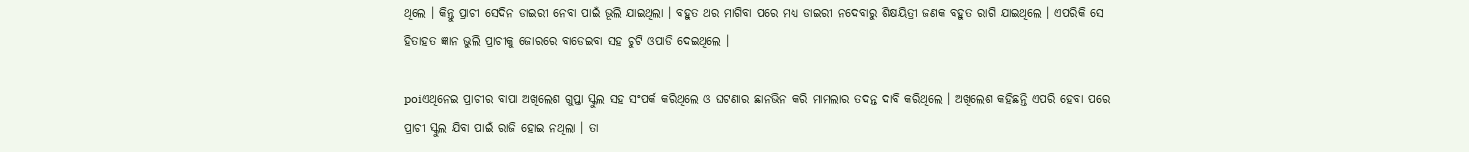ଥିଲେ । କିନ୍ତୁ ପ୍ରାଚୀ ସେଦିନ ଡାଇରୀ ନେବା ପାଇଁ ଭୂଲି ଯାଇଥିଲା । ବହୁତ ଥର ମାଗିବା ପରେ ମଧ୍ୟ ଡାଇରୀ ନଦେବାରୁ ଶିକ୍ଷୟିତ୍ରୀ ଜଣକ ବହୁତ ରାଗି ଯାଇଥିଲେ । ଏପରିକି ସେ ହିତାହତ ଜ୍ଞାନ ଭୁଲି ପ୍ରାଚୀକୁ ଜୋରରେ ବାଡେଇବା ସହ ଚୁଟି ଓପାଡି ଦେଇଥିଲେ ।

poiଏଥିନେଇ ପ୍ରାଚୀର ବାପା ଅଖିଲେଶ ଗୁପ୍ତା ସ୍କୁଲ ସହ ସଂପର୍କ କରିଥିଲେ ଓ ଘଟଣାର ଛାନଭିନ କରି ମାମଲାର ତଦନ୍ତ ଦାବି କରିଥିଲେ । ଅଖିଲେଶ କହିଛନ୍ତି ଏପରି ହେବା ପରେ ପ୍ରାଚୀ ସ୍କୁଲ ଯିବା ପାଇଁ ରାଜି ହୋଇ ନଥିଲା । ତା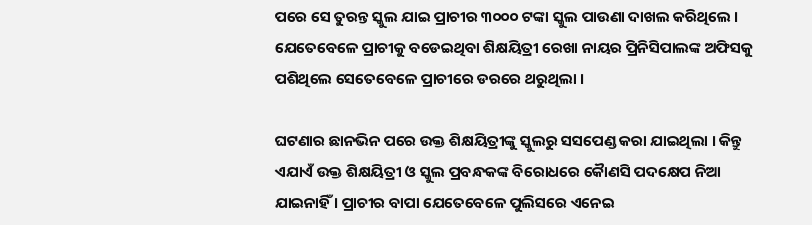ପରେ ସେ ତୁରନ୍ତ ସ୍କୁଲ ଯାଇ ପ୍ରାଚୀର ୩୦୦୦ ଟଙ୍କା ସ୍କୁଲ ପାଉଣା ଦାଖଲ କରିଥିଲେ । ଯେତେବେଳେ ପ୍ରାଚୀକୁ ବଡେଇଥିବା ଶିକ୍ଷୟିତ୍ରୀ ରେଖା ନାୟର ପ୍ରିନିସିପାଲଙ୍କ ଅଫିସକୁ ପଶିଥିଲେ ସେତେବେଳେ ପ୍ରାଚୀରେ ଡରରେ ଥରୁଥିଲା ।

ଘଟଣାର ଛାନଭିନ ପରେ ଉକ୍ତ ଶିକ୍ଷୟିତ୍ରୀଙ୍କୁ ସ୍କୁଲରୁ ସସପେଣ୍ଡ କରା ଯାଇଥିଲା । କିନ୍ତୁ ଏଯାଏଁ ଉକ୍ତ ଶିକ୍ଷୟିତ୍ରୀ ଓ ସ୍କୁଲ ପ୍ରବନ୍ଧକଙ୍କ ବିରୋଧରେ କୈାଣସି ପଦକ୍ଷେପ ନିଆ ଯାଇନାହିଁ । ପ୍ରାଚୀର ବାପା ଯେତେବେଳେ ପୁଲିସରେ ଏନେଇ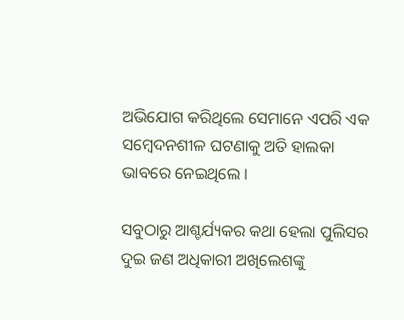ଅଭିଯୋଗ କରିଥିଲେ ସେମାନେ ଏପରି ଏକ ସମ୍ବେଦନଶୀଳ ଘଟଣାକୁ ଅତି ହାଲକା ଭାବରେ ନେଇଥିଲେ ।

ସବୁଠାରୁ ଆଶ୍ଚର୍ଯ୍ୟକର କଥା ହେଲା ପୁଲିସର ଦୁଇ ଜଣ ଅଧିକାରୀ ଅଖିଲେଶଙ୍କୁ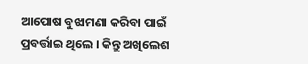ଆପୋଷ ବୁଝାମଣା କରିବା ପାଇଁ ପ୍ରବର୍ତ୍ତାଇ ଥିଲେ । କିନ୍ତୁ ଅଖିଲେଶ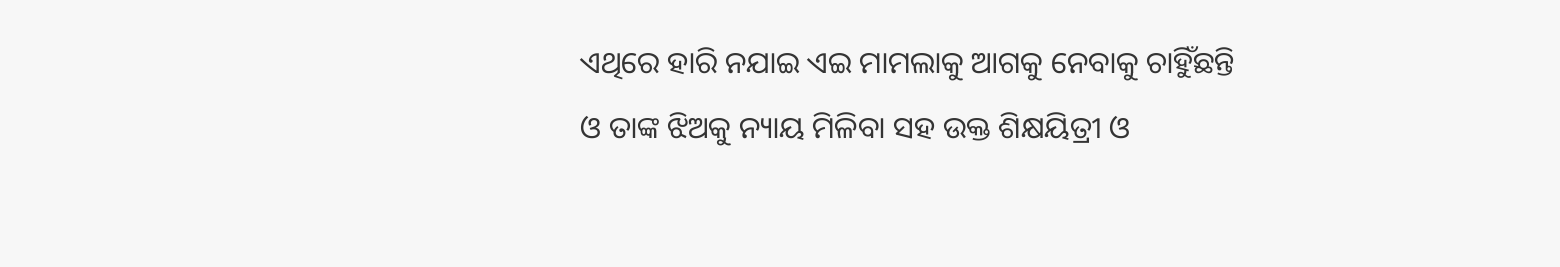ଏଥିରେ ହାରି ନଯାଇ ଏଇ ମାମଲାକୁ ଆଗକୁ ନେବାକୁ ଚାହିୁଁଛନ୍ତି ଓ ତାଙ୍କ ଝିଅକୁ ନ୍ୟାୟ ମିଳିବା ସହ ଉକ୍ତ ଶିକ୍ଷୟିତ୍ରୀ ଓ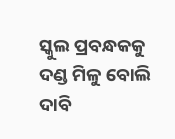ସ୍କୁଲ ପ୍ରବନ୍ଧକକୁ ଦଣ୍ଡ ମିଳୁ ବୋଲି ଦାବି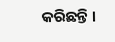କରିଛନ୍ତି ।